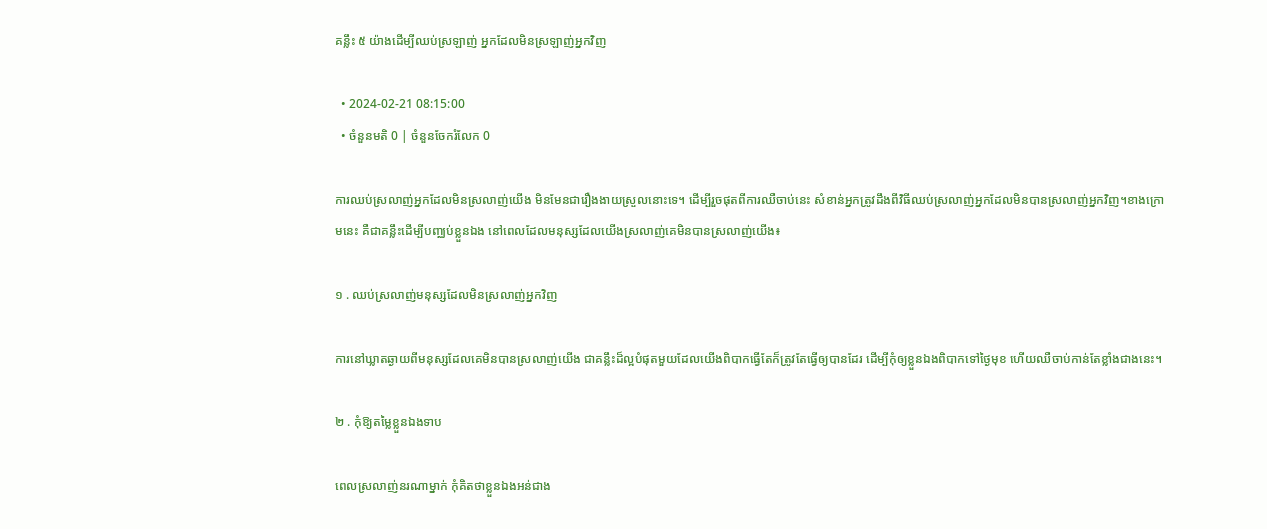គន្លឹះ ៥ យ៉ាងដើម្បីឈប់ស្រឡាញ់ អ្នកដែលមិនស្រឡាញ់អ្នកវិញ

  • 2024-02-21 08:15:00
  • ចំនួនមតិ 0 | ចំនួនចែករំលែក 0

ការឈប់ស្រលាញ់អ្នកដែលមិនស្រលាញ់យើង មិនមែនជារឿងងាយស្រួលនោះទេ។ ដើម្បីរួចផុតពីការឈឺចាប់នេះ សំខាន់អ្នកត្រូវដឹងពីវិធីឈប់ស្រលាញ់អ្នកដែលមិនបានស្រលាញ់អ្នកវិញ។ខាងក្រោមនេះ គឺជាគន្លឹះដើម្បីបញ្ឈប់ខ្លួនឯង នៅពេលដែលមនុស្សដែលយើងស្រលាញ់គេមិនបានស្រលាញ់យើង៖

១ . ឈប់ស្រលាញ់មនុស្សដែលមិនស្រលាញ់អ្នកវិញ

ការនៅឃ្លាតឆ្ងាយពីមនុស្សដែលគេមិនបានស្រលាញ់យើង ជាគន្លឹះដ៏ល្អបំផុតមួយដែលយើងពិបាកធ្វើតែក៏ត្រូវតែធ្វើឲ្យបានដែរ ដើម្បីកុំឲ្យខ្លួនឯងពិបាកទៅថ្ងៃមុខ ហើយឈឺចាប់កាន់តែខ្លាំងជាងនេះ។

២ . កុំឱ្យតម្លៃខ្លួនឯងទាប

ពេលស្រលាញ់នរណាម្នាក់ កុំគិតថាខ្លួនឯងអន់ជាង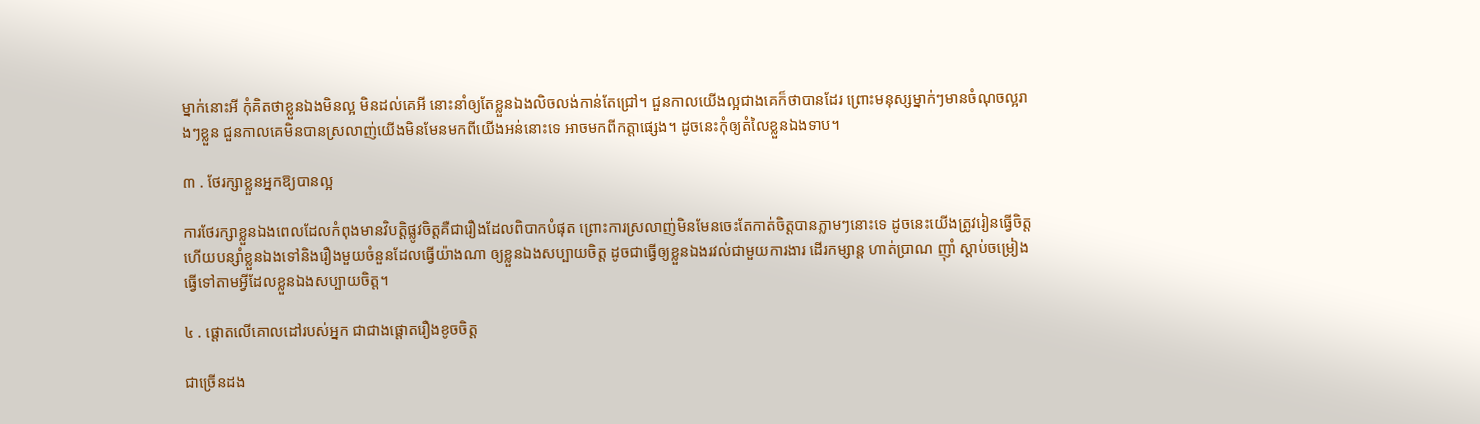ម្នាក់នោះអី កុំគិតថាខ្លួនឯងមិនល្អ មិនដល់គេអី នោះនាំឲ្យតែខ្លួនឯងលិចលង់កាន់តែជ្រៅ។ ជួនកាលយើងល្អជាងគេក៏ថាបានដែរ ព្រោះមនុស្សម្នាក់ៗមានចំណុចល្អរាងៗខ្លួន ជួនកាលគេមិនបានស្រលាញ់យើងមិនមែនមកពីយើងអន់នោះទេ អាចមកពីកត្តាផ្សេង។ ដូចនេះកុំឲ្យតំលៃខ្លួនឯងទាប។

៣ . ថែរក្សាខ្លួនអ្នកឱ្យបានល្អ

ការថែរក្សាខ្លួនឯងពេលដែលកំពុងមានវិបត្តិផ្លូវចិត្តគឺជារឿងដែលពិបាកបំផុត ព្រោះការស្រលាញ់មិនមែនចេះតែកាត់ចិត្តបានភ្លាមៗនោះទេ ដូចនេះយើងត្រូវរៀនធ្វើចិត្ត ហើយបន្សាំខ្លួនឯងទៅនិងរឿងមួយចំនួនដែលធ្វើយ៉ាងណា ឲ្យខ្លួនឯងសប្បាយចិត្ត ដូចជាធ្វើឲ្យខ្លួនឯងរវល់ជាមួយការងារ ដើរកម្សាន្ត ហាត់ប្រាណ ញ៉ាំ ស្តាប់ចម្រៀង ធ្វើទៅតាមអ្វីដែលខ្លួនឯងសប្បាយចិត្ត។

៤ . ផ្តោតលើគោលដៅរបស់អ្នក ជាជាងផ្តោតរឿងខូចចិត្ត

ជាច្រើនដង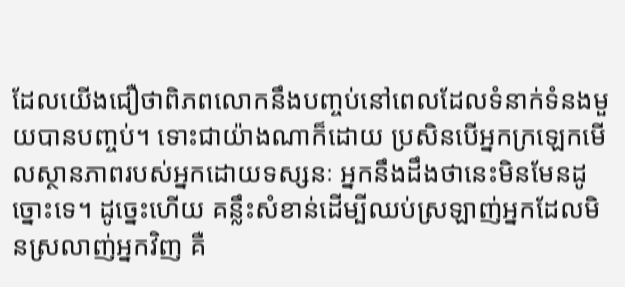ដែលយើងជឿថាពិភពលោកនឹងបញ្ចប់នៅពេលដែលទំនាក់ទំនងមួយបានបញ្ចប់។ ទោះជាយ៉ាងណាក៏ដោយ ប្រសិនបើអ្នកក្រឡេកមើលស្ថានភាពរបស់អ្នកដោយទស្សនៈ អ្នកនឹងដឹងថានេះមិនមែនដូច្នោះទេ។ ដូច្នេះហើយ គន្លឹះសំខាន់ដើម្បីឈប់ស្រឡាញ់អ្នកដែលមិនស្រលាញ់អ្នកវិញ គឺ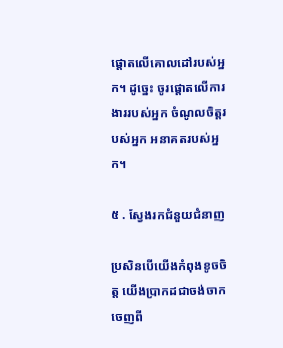ផ្តោតលើគោលដៅរបស់អ្នក។ ដូច្នេះ ចូរផ្តោតលើការងាររបស់អ្នក ចំណូលចិត្តរបស់អ្នក អនាគតរបស់អ្នក។

៥ . ស្វែងរកជំនួយជំនាញ

ប្រសិនបើយើងកំពុងខូចចិត្ត យើងប្រាកដជាចង់ចាកចេញពី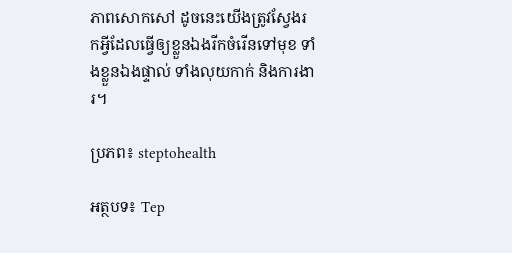ភាពសោកសៅ ដូចនេះយើងត្រូវស្វែងរកអ្វីដែលធ្វើឲ្យខ្លួនឯងរីកចំរើនទៅមុខ ទាំងខ្លួនឯងផ្ទាល់ ទាំងលុយកាក់ និងការងារ។

ប្រភព៖ steptohealth

អត្ថបទ៖ Tep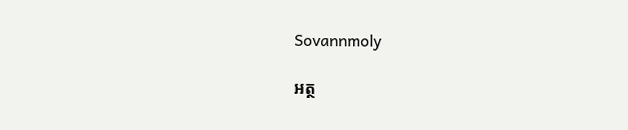Sovannmoly

អត្ថ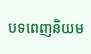បទពេញនិយម